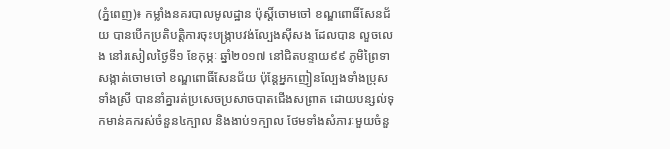(ភ្នំពេញ)៖ កម្លាំងនគរបាលមូលដ្ឋាន ប៉ុស្តិ៍ចោមចៅ ខណ្ឌពោធិ៍សែនជ័យ បានបើកប្រតិបត្ដិការចុះបង្ក្រាបវង់ល្បែងស៊ីសង ដែលបាន លួចលេង នៅរសៀលថ្ងៃទី១ ខែកុម្ភៈ ឆ្នាំ២០១៧ នៅជិតបន្ទាយ៩៩ ភូមិព្រៃទា សង្កាត់ចោមចៅ ខណ្ឌពោធិ៍សែនជ័យ ប៉ុន្ដែអ្នកញៀនល្បែងទាំងប្រុស ទាំងស្រី បាននាំគ្នារត់ប្រសេចប្រសាចបាតជើងសព្រាត ដោយបន្សល់ទុកមាន់គករស់ចំនួន៤ក្បាល និងងាប់១ក្បាល ថែមទាំងសំភារៈមួយចំនួ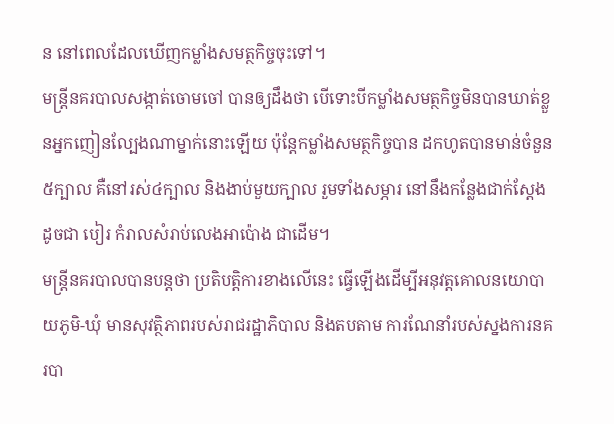ន នៅពេលដែលឃើញកម្លាំងសមត្ថកិច្ចចុះទៅ។
មន្ដ្រីនគរបាលសង្កាត់ចោមចៅ បានឲ្យដឹងថា បើទោះបីកម្លាំងសមត្ថកិច្ចមិនបានឃាត់ខ្លួនអ្នកញៀនល្បែងណាម្នាក់នោះឡើយ ប៉ុន្តែកម្លាំងសមត្ថកិច្ចបាន ដកហូតបានមាន់ចំនួន៥ក្បាល គឺនៅរស់៤ក្បាល និងងាប់មួយក្បាល រួមទាំងសម្ភារ នៅនឹងកន្លែងជាក់ស្ដែង ដូចជា បៀរ កំរាលសំរាប់លេងអាប៉ោង ជាដើម។
មន្ដ្រីនគរបាលបានបន្ដថា ប្រតិបត្ដិការខាងលើនេះ ធ្វើឡើងដើម្បីអនុវត្ដគោលនយោបាយភូមិ-ឃុំ មានសុវត្ថិភាពរបស់រាជរដ្ឋាភិបាល និងតបតាម ការណែនាំរបស់ស្នងការនគរបា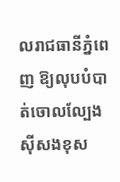លរាជធានីភ្នំពេញ ឱ្យលុបបំបាត់ចោលល្បែង ស៊ីសងខុស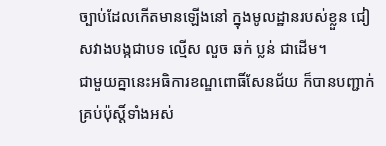ច្បាប់ដែលកើតមានឡើងនៅ ក្នុងមូលដ្ឋានរបស់ខ្លួន ជៀសវាងបង្កជាបទ ល្មើស លួច ឆក់ ប្លន់ ជាដើម។
ជាមួយគ្នានេះអធិការខណ្ឌពោធិ៍សែនជ័យ ក៏បានបញ្ជាក់គ្រប់ប៉ុស្តិ៍ទាំងអស់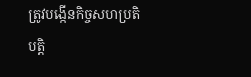ត្រូវបង្កើនកិច្ចសហប្រតិបត្ដិ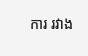ការ រវាង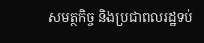សមត្ថកិច្ច និងប្រជាពលរដ្ឋទប់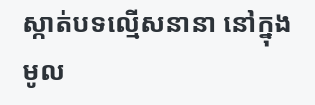ស្កាត់បទល្មើសនានា នៅក្នុងមូល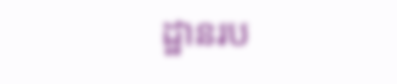ដ្ឋានរប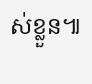ស់ខ្លួន៕